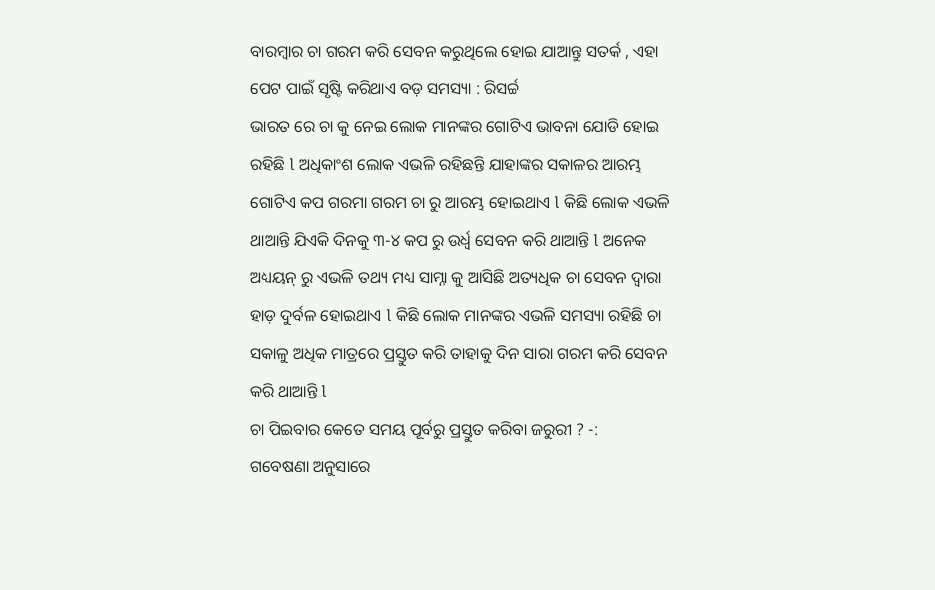ବାରମ୍ବାର ଚା ଗରମ କରି ସେବନ କରୁଥିଲେ ହୋଇ ଯାଆନ୍ତୁ ସତର୍କ , ଏହା ପେଟ ପାଇଁ ସୃଷ୍ଟି କରିଥାଏ ବଡ଼ ସମସ୍ୟା : ରିସର୍ଚ୍ଚ
ଭାରତ ରେ ଚା କୁ ନେଇ ଲୋକ ମାନଙ୍କର ଗୋଟିଏ ଭାବନା ଯୋଡି ହୋଇ ରହିଛି l ଅଧିକାଂଶ ଲୋକ ଏଭଳି ରହିଛନ୍ତି ଯାହାଙ୍କର ସକାଳର ଆରମ୍ଭ ଗୋଟିଏ କପ ଗରମା ଗରମ ଚା ରୁ ଆରମ୍ଭ ହୋଇଥାଏ l କିଛି ଲୋକ ଏଭଳି ଥାଆନ୍ତି ଯିଏକି ଦିନକୁ ୩-୪ କପ ରୁ ଉର୍ଧ୍ଵ ସେବନ କରି ଥାଆନ୍ତି l ଅନେକ ଅଧ୍ୟୟନ୍ ରୁ ଏଭଳି ତଥ୍ୟ ମଧ୍ୟ ସାମ୍ନା କୁ ଆସିଛି ଅତ୍ୟଧିକ ଚା ସେବନ ଦ୍ୱାରା ହାଡ଼ ଦୁର୍ବଳ ହୋଇଥାଏ l କିଛି ଲୋକ ମାନଙ୍କର ଏଭଳି ସମସ୍ୟା ରହିଛି ଚା ସକାଳୁ ଅଧିକ ମାତ୍ରରେ ପ୍ରସ୍ତୁତ କରି ତାହାକୁ ଦିନ ସାରା ଗରମ କରି ସେବନ କରି ଥାଆନ୍ତି l
ଚା ପିଇବାର କେତେ ସମୟ ପୂର୍ବରୁ ପ୍ରସ୍ତୁତ କରିବା ଜରୁରୀ ? -:
ଗବେଷଣା ଅନୁସାରେ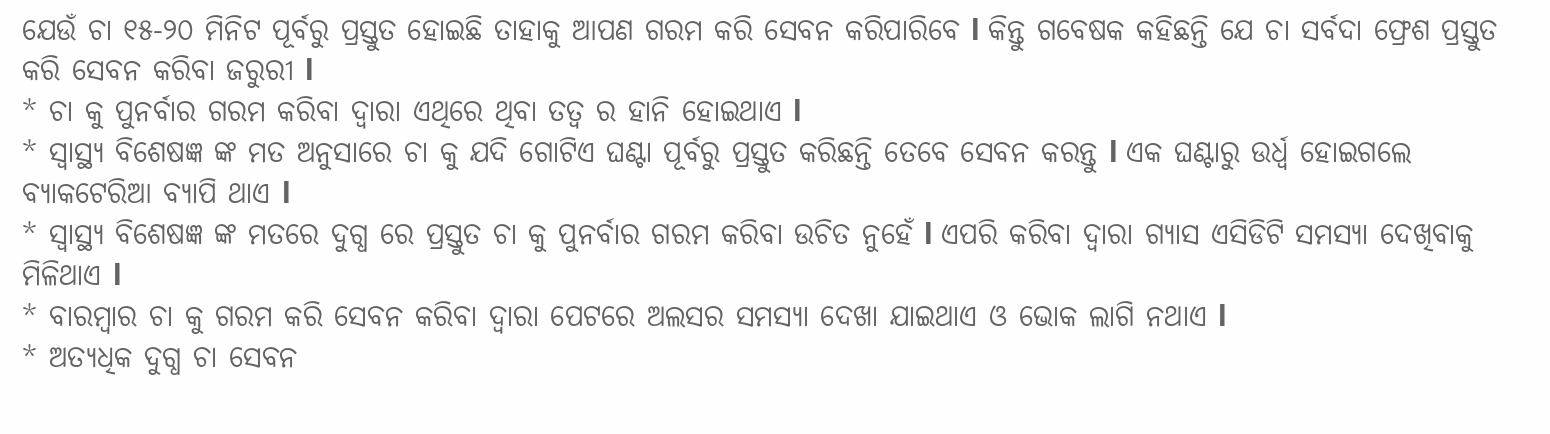ଯେଉଁ ଚା ୧୫-୨୦ ମିନିଟ ପୂର୍ବରୁ ପ୍ରସ୍ତୁତ ହୋଇଛି ତାହାକୁ ଆପଣ ଗରମ କରି ସେବନ କରିପାରିବେ l କିନ୍ତୁ ଗବେଷକ କହିଛନ୍ତି ଯେ ଚା ସର୍ବଦା ଫ୍ରେଶ ପ୍ରସ୍ତୁତ କରି ସେବନ କରିବା ଜରୁରୀ l
* ଚା କୁ ପୁନର୍ବାର ଗରମ କରିବା ଦ୍ୱାରା ଏଥିରେ ଥିବା ତତ୍ୱ ର ହାନି ହୋଇଥାଏ l
* ସ୍ୱାସ୍ଥ୍ୟ ବିଶେଷଜ୍ଞ ଙ୍କ ମତ ଅନୁସାରେ ଚା କୁ ଯଦି ଗୋଟିଏ ଘଣ୍ଟା ପୂର୍ବରୁ ପ୍ରସ୍ତୁତ କରିଛନ୍ତି ତେବେ ସେବନ କରନ୍ତୁ l ଏକ ଘଣ୍ଟାରୁ ଉର୍ଧ୍ଵ ହୋଇଗଲେ ବ୍ୟାକଟେରିଆ ବ୍ୟାପି ଥାଏ l
* ସ୍ୱାସ୍ଥ୍ୟ ବିଶେଷଜ୍ଞ ଙ୍କ ମତରେ ଦୁଗ୍ଧ ରେ ପ୍ରସ୍ତୁତ ଚା କୁ ପୁନର୍ବାର ଗରମ କରିବା ଉଚିତ ନୁହେଁ l ଏପରି କରିବା ଦ୍ୱାରା ଗ୍ୟାସ ଏସିଡିଟି ସମସ୍ୟା ଦେଖିବାକୁ ମିଳିଥାଏ l
* ବାରମ୍ବାର ଚା କୁ ଗରମ କରି ସେବନ କରିବା ଦ୍ୱାରା ପେଟରେ ଅଲସର ସମସ୍ୟା ଦେଖା ଯାଇଥାଏ ଓ ଭୋକ ଲାଗି ନଥାଏ l
* ଅତ୍ୟଧିକ ଦୁଗ୍ଧ ଚା ସେବନ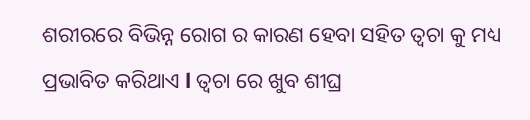ଶରୀରରେ ବିଭିନ୍ନ ରୋଗ ର କାରଣ ହେବା ସହିତ ତ୍ୱଚା କୁ ମଧ୍ୟ ପ୍ରଭାବିତ କରିଥାଏ l ତ୍ୱଚା ରେ ଖୁବ ଶୀଘ୍ର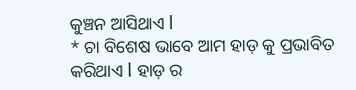କୁଞ୍ଚନ ଆସିଥାଏ l
* ଚା ବିଶେଷ ଭାବେ ଆମ ହାଡ଼ କୁ ପ୍ରଭାବିତ କରିଥାଏ l ହାଡ଼ ର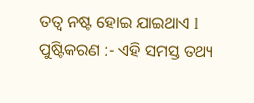ତତ୍ୱ ନଷ୍ଟ ହୋଇ ଯାଇଥାଏ l
ପୁଷ୍ଟିକରଣ :- ଏହି ସମସ୍ତ ତଥ୍ୟ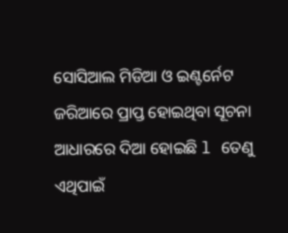ସୋସିଆଲ ମିଡିଆ ଓ ଇଣ୍ଟର୍ନେଟ ଜରିଆରେ ପ୍ରାପ୍ତ ହୋଇଥିବା ସୂଚନା ଆଧାରରେ ଦିଆ ହୋଇଛି l ତେଣୁ ଏଥିପାଇଁ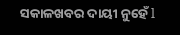ସକାଳଖବର ଦାୟୀ ନୁହେଁ l